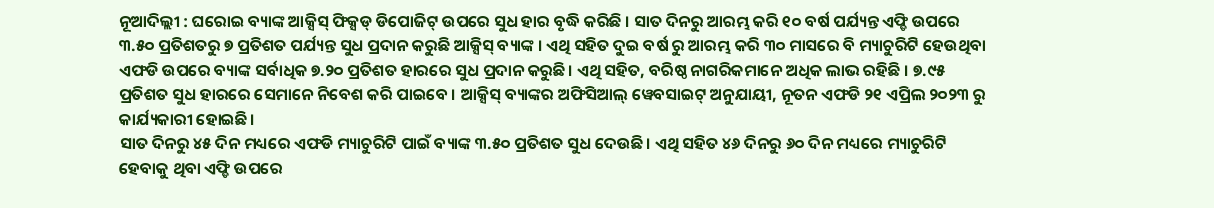ନୂଆଦିଲ୍ଲୀ : ଘରୋଇ ବ୍ୟାଙ୍କ ଆକ୍ସିସ୍ ଫିକ୍ସଡ୍ ଡିପୋଜିଟ୍ ଉପରେ ସୁଧ ହାର ବୃଦ୍ଧି କରିଛି । ସାତ ଦିନରୁ ଆରମ୍ଭ କରି ୧୦ ବର୍ଷ ପର୍ଯ୍ୟନ୍ତ ଏଫ୍ଡି ଉପରେ ୩.୫୦ ପ୍ରତିଶତରୁ ୭ ପ୍ରତିଶତ ପର୍ଯ୍ୟନ୍ତ ସୁଧ ପ୍ରଦାନ କରୁଛି ଆକ୍ସିସ୍ ବ୍ୟାଙ୍କ । ଏଥି ସହିତ ଦୁଇ ବର୍ଷ ରୁ ଆରମ୍ଭ କରି ୩୦ ମାସରେ ବି ମ୍ୟାଚୁରିଟି ହେଉଥିବା ଏଫଡି ଉପରେ ବ୍ୟାଙ୍କ ସର୍ବାଧିକ ୭.୨୦ ପ୍ରତିଶତ ହାରରେ ସୁଧ ପ୍ରଦାନ କରୁଛି। ଏଥି ସହିତ, ବରିଷ୍ଠ ନାଗରିକମାନେ ଅଧିକ ଲାଭ ରହିଛି । ୭.୯୫ ପ୍ରତିଶତ ସୁଧ ହାରରେ ସେମାନେ ନିବେଶ କରି ପାଇବେ । ଆକ୍ସିସ୍ ବ୍ୟାଙ୍କର ଅଫିସିଆଲ୍ ୱେବସାଇଟ୍ ଅନୁଯାୟୀ, ନୂତନ ଏଫଡି ୨୧ ଏପ୍ରିଲ ୨୦୨୩ ରୁ କାର୍ଯ୍ୟକାରୀ ହୋଇଛି।
ସାତ ଦିନରୁ ୪୫ ଦିନ ମଧ୍ୟରେ ଏଫଡି ମ୍ୟାଚୁରିଟି ପାଇଁ ବ୍ୟାଙ୍କ ୩.୫୦ ପ୍ରତିଶତ ସୁଧ ଦେଉଛି । ଏଥି ସହିତ ୪୬ ଦିନରୁ ୬୦ ଦିନ ମଧ୍ୟରେ ମ୍ୟାଚୁରିଟି ହେବାକୁ ଥିବା ଏଫ୍ଡି ଉପରେ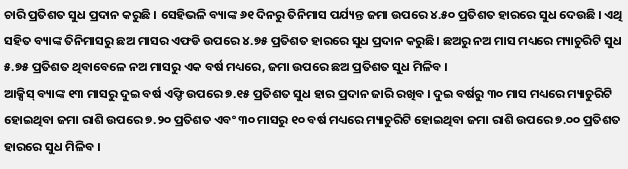ଚାରି ପ୍ରତିଶତ ସୁଧ ପ୍ରଦାନ କରୁଛି । ସେହିଭଳି ବ୍ୟାଙ୍କ ୬୧ ଦିନରୁ ତିନିମାସ ପର୍ଯ୍ୟନ୍ତ ଜମା ଉପରେ ୪.୫୦ ପ୍ରତିଶତ ହାରରେ ସୁଧ ଦେଉଛି । ଏଥି ସହିତ ବ୍ୟାଙ୍କ ତିନିମାସରୁ ଛଅ ମାସର ଏଫଡି ଉପରେ ୪.୭୫ ପ୍ରତିଶତ ହାରରେ ସୁଧ ପ୍ରଦାନ କରୁଛି। ଛଅରୁ ନଅ ମାସ ମଧ୍ୟରେ ମ୍ୟାଚୁରିଟି ସୁଧ ୫.୭୫ ପ୍ରତିଶତ ଥିବାବେଳେ ନଅ ମାସରୁ ଏକ ବର୍ଷ ମଧ୍ୟରେ, ଜମା ଉପରେ ଛଅ ପ୍ରତିଶତ ସୁଧ ମିଳିବ ।
ଆକ୍ସିସ୍ ବ୍ୟାଙ୍କ ୧୩ ମାସରୁ ଦୁଇ ବର୍ଷ ଏଫ୍ଡି ଉପରେ ୭.୧୫ ପ୍ରତିଶତ ସୁଧ ହାର ପ୍ରଦାନ ଜାରି ରଖିବ । ଦୁଇ ବର୍ଷରୁ ୩୦ ମାସ ମଧ୍ୟରେ ମ୍ୟାଚୁରିଟି ହୋଇଥିବା ଜମା ରାଶି ଉପରେ ୭.୨୦ ପ୍ରତିଶତ ଏବଂ ୩୦ ମାସରୁ ୧୦ ବର୍ଷ ମଧ୍ୟରେ ମ୍ୟାଚୁରିଟି ହୋଇଥିବା ଜମା ରାଶି ଉପରେ ୭.୦୦ ପ୍ରତିଶତ ହାରରେ ସୁଧ ମିଳିବ ।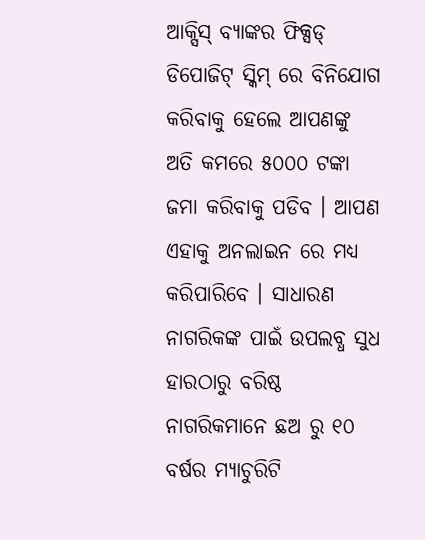ଆକ୍ସିସ୍ ବ୍ୟାଙ୍କର ଫିକ୍ସଡ୍ ଡିପୋଜିଟ୍ ସ୍କିମ୍ ରେ ବିନିଯୋଗ କରିବାକୁ ହେଲେ ଆପଣଙ୍କୁ ଅତି କମରେ ୫୦୦୦ ଟଙ୍କା ଜମା କରିବାକୁ ପଡିବ । ଆପଣ ଏହାକୁ ଅନଲାଇନ ରେ ମଧ୍ୟ କରିପାରିବେ । ସାଧାରଣ ନାଗରିକଙ୍କ ପାଇଁ ଉପଲବ୍ଧ ସୁଧ ହାରଠାରୁ ବରିଷ୍ଠ ନାଗରିକମାନେ ଛଅ ରୁ ୧୦ ବର୍ଷର ମ୍ୟାଚୁରିଟି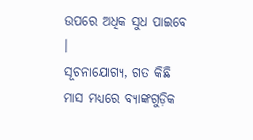ଉପରେ ଅଧିକ ସୁଧ ପାଇବେ ।
ସୂଚନାଯୋଗ୍ୟ, ଗତ କିଛି ମାସ ମଧ୍ୟରେ ବ୍ୟାଙ୍କଗୁଡ଼ିକ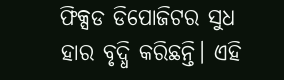ଫିକ୍ସଡ ଡିପୋଜିଟର ସୁଧ ହାର ବୃଦ୍ଧି କରିଛନ୍ତି। ଏହି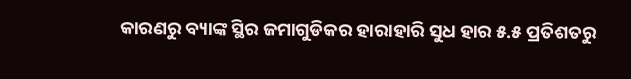କାରଣରୁ ବ୍ୟାଙ୍କ ସ୍ଥିର ଜମାଗୁଡିକର ହାରାହାରି ସୁଧ ହାର ୫.୫ ପ୍ରତିଶତରୁ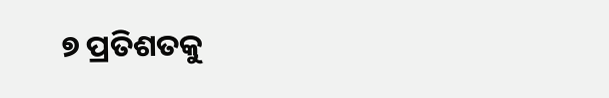୭ ପ୍ରତିଶତକୁ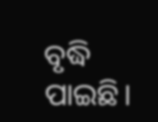ବୃଦ୍ଧି ପାଇଛି।